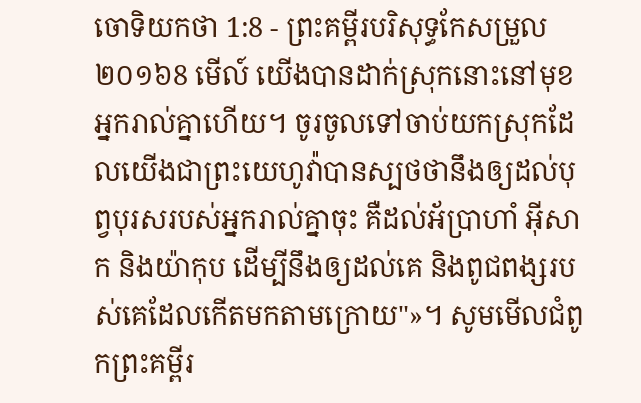ចោទិយកថា 1:8 - ព្រះគម្ពីរបរិសុទ្ធកែសម្រួល ២០១៦8 មើល៍ យើងបានដាក់ស្រុកនោះនៅមុខអ្នករាល់គ្នាហើយ។ ចូរចូលទៅចាប់យកស្រុកដែលយើងជាព្រះយេហូវ៉ាបានស្បថថានឹងឲ្យដល់បុព្វបុរសរបស់អ្នករាល់គ្នាចុះ គឺដល់អ័ប្រាហាំ អ៊ីសាក និងយ៉ាកុប ដើម្បីនឹងឲ្យដល់គេ និងពូជពង្សរបស់គេដែលកើតមកតាមក្រោយ"»។ សូមមើលជំពូកព្រះគម្ពីរ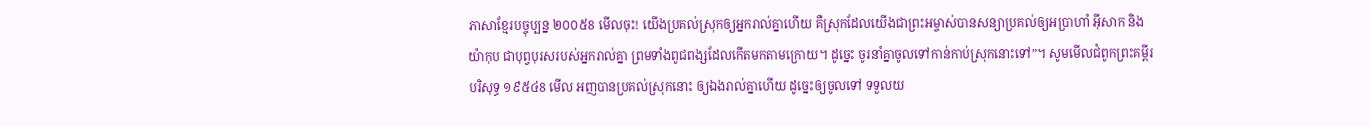ភាសាខ្មែរបច្ចុប្បន្ន ២០០៥8 មើលចុះ! យើងប្រគល់ស្រុកឲ្យអ្នករាល់គ្នាហើយ គឺស្រុកដែលយើងជាព្រះអម្ចាស់បានសន្យាប្រគល់ឲ្យអប្រាហាំ អ៊ីសាក និងយ៉ាកុប ជាបុព្វបុរសរបស់អ្នករាល់គ្នា ព្រមទាំងពូជពង្សដែលកើតមកតាមក្រោយ។ ដូច្នេះ ចូរនាំគ្នាចូលទៅកាន់កាប់ស្រុកនោះទៅ”។ សូមមើលជំពូកព្រះគម្ពីរបរិសុទ្ធ ១៩៥៤8 មើល អញបានប្រគល់ស្រុកនោះ ឲ្យឯងរាល់គ្នាហើយ ដូច្នេះឲ្យចូលទៅ ទទួលយ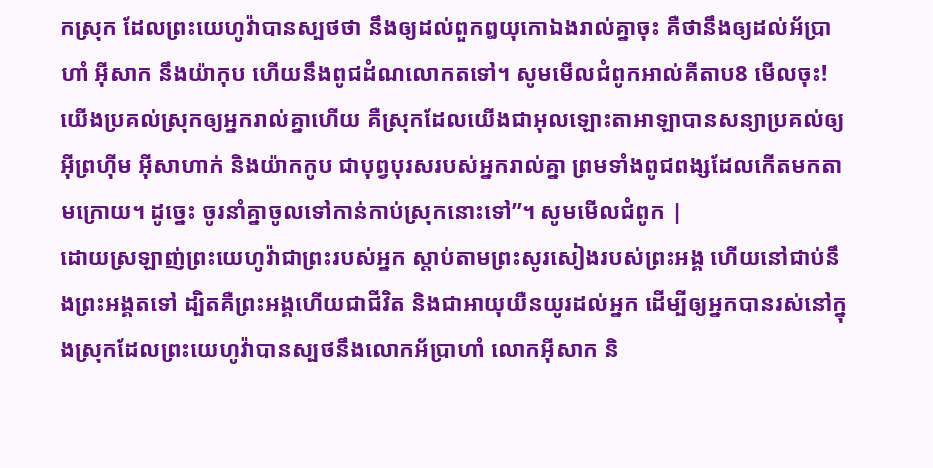កស្រុក ដែលព្រះយេហូវ៉ាបានស្បថថា នឹងឲ្យដល់ពួកឰយុកោឯងរាល់គ្នាចុះ គឺថានឹងឲ្យដល់អ័ប្រាហាំ អ៊ីសាក នឹងយ៉ាកុប ហើយនឹងពូជដំណលោកតទៅ។ សូមមើលជំពូកអាល់គីតាប8 មើលចុះ! យើងប្រគល់ស្រុកឲ្យអ្នករាល់គ្នាហើយ គឺស្រុកដែលយើងជាអុលឡោះតាអាឡាបានសន្យាប្រគល់ឲ្យអ៊ីព្រហ៊ីម អ៊ីសាហាក់ និងយ៉ាកកូប ជាបុព្វបុរសរបស់អ្នករាល់គ្នា ព្រមទាំងពូជពង្សដែលកើតមកតាមក្រោយ។ ដូច្នេះ ចូរនាំគ្នាចូលទៅកាន់កាប់ស្រុកនោះទៅ”។ សូមមើលជំពូក |
ដោយស្រឡាញ់ព្រះយេហូវ៉ាជាព្រះរបស់អ្នក ស្តាប់តាមព្រះសូរសៀងរបស់ព្រះអង្គ ហើយនៅជាប់នឹងព្រះអង្គតទៅ ដ្បិតគឺព្រះអង្គហើយជាជីវិត និងជាអាយុយឺនយូរដល់អ្នក ដើម្បីឲ្យអ្នកបានរស់នៅក្នុងស្រុកដែលព្រះយេហូវ៉ាបានស្បថនឹងលោកអ័ប្រាហាំ លោកអ៊ីសាក និ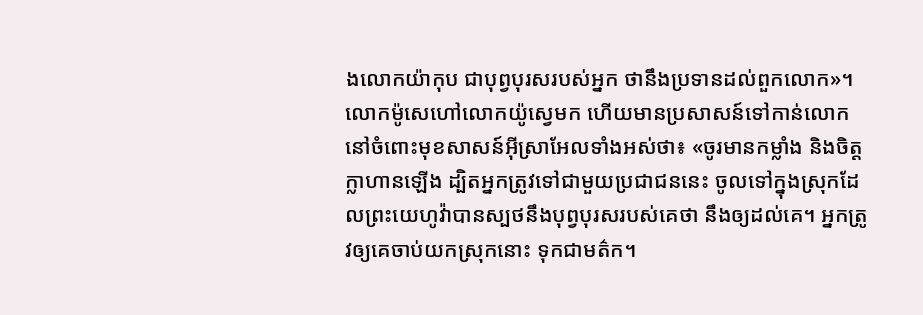ងលោកយ៉ាកុប ជាបុព្វបុរសរបស់អ្នក ថានឹងប្រទានដល់ពួកលោក»។
លោកម៉ូសេហៅលោកយ៉ូស្វេមក ហើយមានប្រសាសន៍ទៅកាន់លោក នៅចំពោះមុខសាសន៍អ៊ីស្រាអែលទាំងអស់ថា៖ «ចូរមានកម្លាំង និងចិត្តក្លាហានឡើង ដ្បិតអ្នកត្រូវទៅជាមួយប្រជាជននេះ ចូលទៅក្នុងស្រុកដែលព្រះយេហូវ៉ាបានស្បថនឹងបុព្វបុរសរបស់គេថា នឹងឲ្យដល់គេ។ អ្នកត្រូវឲ្យគេចាប់យកស្រុកនោះ ទុកជាមត៌ក។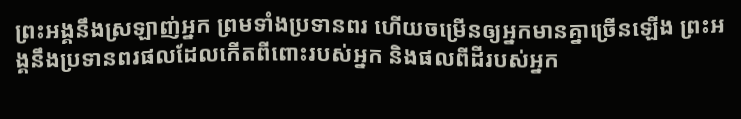ព្រះអង្គនឹងស្រឡាញ់អ្នក ព្រមទាំងប្រទានពរ ហើយចម្រើនឲ្យអ្នកមានគ្នាច្រើនឡើង ព្រះអង្គនឹងប្រទានពរផលដែលកើតពីពោះរបស់អ្នក និងផលពីដីរបស់អ្នក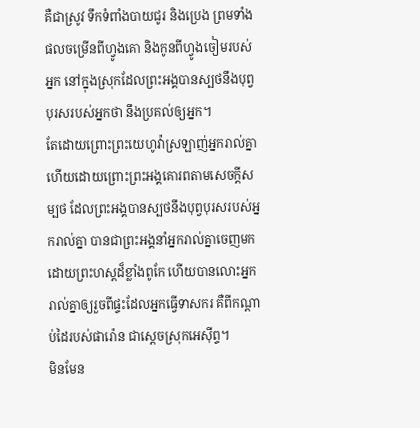គឺជាស្រូវ ទឹកទំពាំងបាយជូរ និងប្រេង ព្រមទាំងផលចម្រើនពីហ្វូងគោ និងកូនពីហ្វូងចៀមរបស់អ្នក នៅក្នុងស្រុកដែលព្រះអង្គបានស្បថនឹងបុព្វបុរសរបស់អ្នកថា នឹងប្រគល់ឲ្យអ្នក។
តែដោយព្រោះព្រះយេហូវ៉ាស្រឡាញ់អ្នករាល់គ្នា ហើយដោយព្រោះព្រះអង្គគោរពតាមសេចក្ដីសម្បថ ដែលព្រះអង្គបានស្បថនឹងបុព្វបុរសរបស់អ្នករាល់គ្នា បានជាព្រះអង្គនាំអ្នករាល់គ្នាចេញមក ដោយព្រះហស្តដ៏ខ្លាំងពូកែ ហើយបានលោះអ្នករាល់គ្នាឲ្យរួចពីផ្ទះដែលអ្នកធ្វើទាសករ គឺពីកណ្ដាប់ដៃរបស់ផារ៉ោន ជាស្តេចស្រុកអេស៊ីព្ទ។
មិនមែន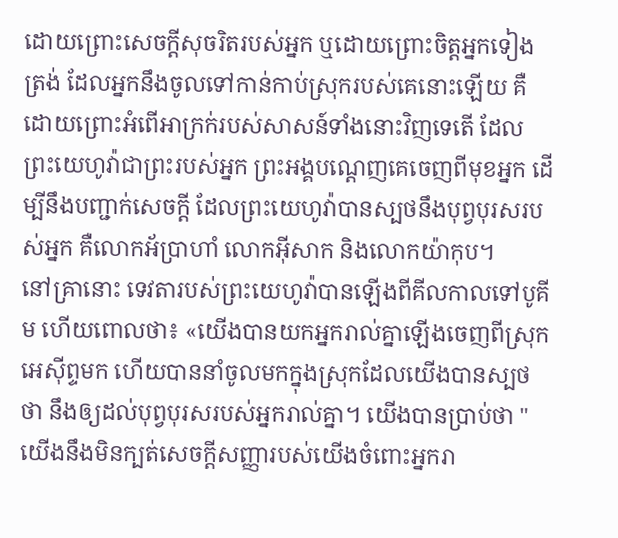ដោយព្រោះសេចក្ដីសុចរិតរបស់អ្នក ឬដោយព្រោះចិត្តអ្នកទៀងត្រង់ ដែលអ្នកនឹងចូលទៅកាន់កាប់ស្រុករបស់គេនោះឡើយ គឺដោយព្រោះអំពើអាក្រក់របស់សាសន៍ទាំងនោះវិញទេតើ ដែលព្រះយេហូវ៉ាជាព្រះរបស់អ្នក ព្រះអង្គបណ្តេញគេចេញពីមុខអ្នក ដើម្បីនឹងបញ្ជាក់សេចក្ដី ដែលព្រះយេហូវ៉ាបានស្បថនឹងបុព្វបុរសរបស់អ្នក គឺលោកអ័ប្រាហាំ លោកអ៊ីសាក និងលោកយ៉ាកុប។
នៅគ្រានោះ ទេវតារបស់ព្រះយេហូវ៉ាបានឡើងពីគីលកាលទៅបូគីម ហើយពោលថា៖ «យើងបានយកអ្នករាល់គ្នាឡើងចេញពីស្រុកអេស៊ីព្ទមក ហើយបាននាំចូលមកក្នុងស្រុកដែលយើងបានស្បថថា នឹងឲ្យដល់បុព្វបុរសរបស់អ្នករាល់គ្នា។ យើងបានប្រាប់ថា "យើងនឹងមិនក្បត់សេចក្ដីសញ្ញារបស់យើងចំពោះអ្នករា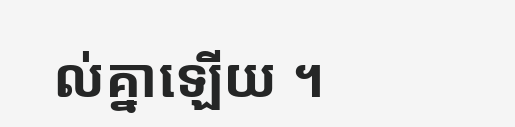ល់គ្នាឡើយ ។